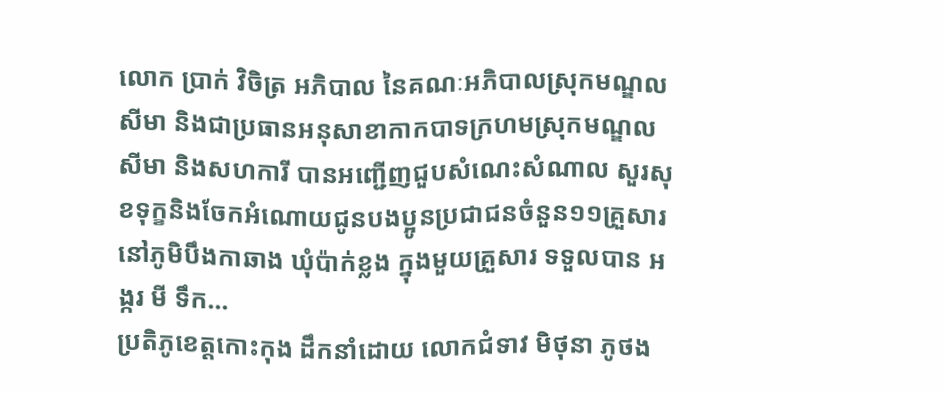លោក ប្រាក់ វិចិត្រ អភិបាល នៃគណៈអភិបាលស្រុកមណ្ឌលសីមា និងជាប្រធានអនុសាខាកាកបាទក្រហមស្រុកមណ្ឌលសីមា និងសហការី បានអញ្ជើញជួបសំណេះសំណាល សួរសុខទុក្ខនិងចែកអំណោយជូនបងប្អូនប្រជាជនចំនួន១១គ្រួសារ នៅភូមិបឹងកាឆាង ឃុំប៉ាក់ខ្លង ក្នុងមួយគ្រួសារ ទទួលបាន អង្ករ មី ទឹក...
ប្រតិភូខេត្តកោះកុង ដឹកនាំដោយ លោកជំទាវ មិថុនា ភូថង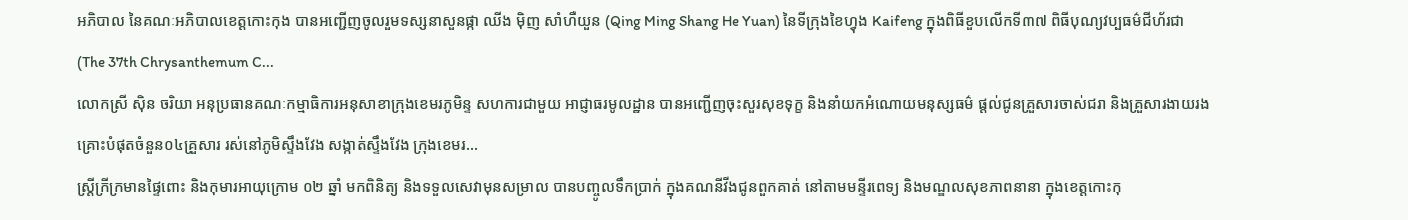អភិបាល នៃគណៈអភិបាលខេត្តកោះកុង បានអញ្ជើញចូលរួមទស្សនាសួនផ្កា ឈីង ម៉ិញ សាំហឺយួន (Qing Ming Shang He Yuan) នៃទីក្រុងខៃហ្វុង Kaifeng ក្នុងពិធីខួបលើកទី៣៧ ពិធីបុណ្យវប្បធម៌ជីហ័រជា (The 37th Chrysanthemum C...
លោកស្រី ស៊ិន ចរិយា អនុប្រធានគណៈកម្មាធិការអនុសាខាក្រុងខេមរភូមិន្ទ សហការជាមួយ អាជ្ញាធរមូលដ្ឋាន បានអញ្ជើញចុះសួរសុខទុក្ខ និងនាំយកអំណោយមនុស្សធម៌ ផ្តល់ជូនគ្រួសារចាស់ជរា និងគ្រួសារងាយរងគ្រោះបំផុតចំនួន០៤គ្រួសារ រស់នៅភូមិស្ទឹងវែង សង្កាត់ស្ទឹងវែង ក្រុងខេមរ...
ស្រ្តីក្រីក្រមានផ្ទៃពោះ និងកុមារអាយុក្រោម ០២ ឆ្នាំ មកពិនិត្យ និងទទួលសេវាមុនសម្រាល បានបញ្ចូលទឹកប្រាក់ ក្នុងគណនីវីងជូនពួកគាត់ នៅតាមមន្ទីរពេទ្យ និងមណ្ឌលសុខភាពនានា ក្នុងខេត្តកោះកុ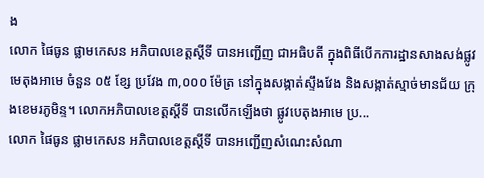ង
លោក ផៃធូន ផ្លាមកេសន អភិបាលខេត្តស្តីទី បានអញ្ជើញ ជាអធិបតី ក្នុងពិធីបើកការដ្ឋានសាងសង់ផ្លូវមេតុងអាមេ ចំនួន ០៥ ខ្សែ ប្រវែង ៣,០០០ ម៉ែត្រ នៅក្នុងសង្កាត់ស្ទឹងវែង និងសង្កាត់ស្មាច់មានជ័យ ក្រុងខេមរភូមិន្ទ។ លោកអភិបាលខេត្តស្តីទី បានលើកឡើងថា ផ្លូវបេតុងអាមេ ប្រ...
លោក ផៃធូន ផ្លាមកេសន អភិបាលខេត្តស្តីទី បានអញ្ជើញសំណេះសំណា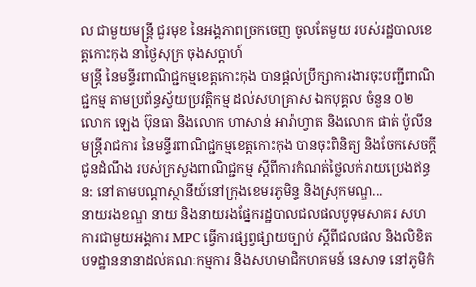ល ជាមួយមន្ត្រី ជួរមុខ នៃអង្គភាពច្រកចេញ ចូលតែមួយ របស់រដ្ឋបាលខេត្តកោះកុង នាថ្ងៃសុក្រ ចុងសប្តាហ៍
មន្ត្រី នៃមន្ទីរពាណិជ្ជកម្មខេត្តកោះកុង បានផ្តល់ប្រឹក្សាការងារចុះបញ្ជីពាណិជ្ជកម្ម តាមប្រព័ន្ធស្វ័យប្រវត្តិកម្ម ដល់សហគ្រាស ឯកបុគ្គល ចំនួន ០២
លោក ឡេង ប៊ុនធា និងលោក ហាសាន់ អារ៉ាហ្វាត និងលោក ផាត់ ប៉ូលីន មន្ត្រីរាជការ នៃមន្ទីរពាណិជ្ជកម្មខេត្តកោះកុង បានចុះពិនិត្យ និងចែកសេចក្តីជូនដំណឹង របស់ក្រសួងពាណិជ្ជកម្ម ស្តីពីការកំណត់ថ្លៃលក់រាយប្រេងឥន្ធន: នៅតាមបណ្តាស្ថានីយ៍នៅក្រុងខេមរភូមិន្ទ និងស្រុកមណ្ឌ...
នាយរងខណ្ឌ នាយ និងនាយរងផ្នែករដ្ឋបាលជលផលបូទុមសាគរ សហការជាមួយអង្គការ MPC ធ្វើការផ្សព្វផ្សាយច្បាប់ ស្តីពីជលផល និងលិខិតបទដ្ឋាននានាដល់គណៈកម្មការ និងសហមាជិកហគមន៍ នេសាទ នៅភូមិកំ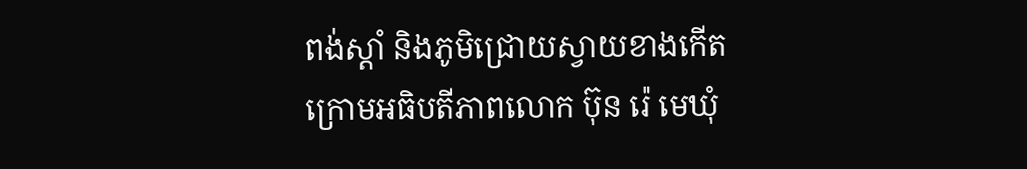ពង់ស្តាំ និងភូមិជ្រោយស្វាយខាងកើត ក្រោមអធិបតីភាពលោក ប៊ុន រ៉េ មេឃុំ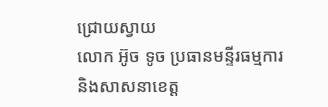ជ្រោយស្វាយ
លោក អ៊ូច ទូច ប្រធានមន្ទីរធម្មការ និងសាសនាខេត្ត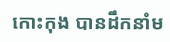កោះកុង បានដឹកនាំម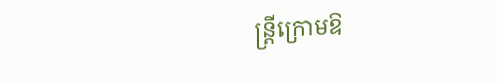ន្ត្រីក្រោមឱ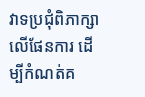វាទប្រជុំពិភាក្សាលេីផែនការ ដេីម្បីកំណត់គ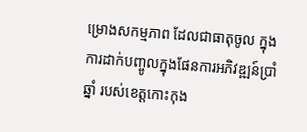ម្រោងសកម្មភាព ដែលជាធាតុចូល ក្នុងការដាក់បញ្ចូលក្នុងផែនការអភិវឌ្ឍន៍ប្រាំឆ្នាំ របស់ខេត្តកោះកុង